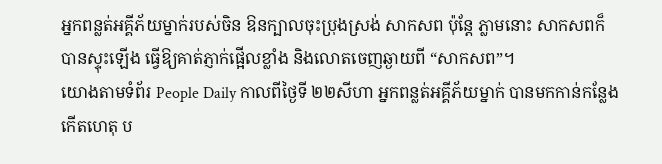អ្នកពន្លត់អគ្គីភ័យម្នាក់របស់ចិន ឱនក្បាលចុះប្រុងស្រង់ សាកសព ប៉ុន្តែ ភ្លាមនោះ សាកសពក៏
បានស្ទុះឡើង ធ្វើឱ្យគាត់ភ្ញាក់ផ្អើលខ្លាំង និងលោតចេញឆ្ងាយពី “សាកសព”។
យោងតាមទំព័រ People Daily កាលពីថ្ងៃទី ២២សីហា អ្នកពន្លត់អគ្គីភ័យម្នាក់ បានមកកាន់កន្លែង
កើតហេតុ ប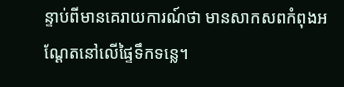ន្ទាប់ពីមានគេរាយការណ៍ថា មានសាកសពកំពុងអណ្ដែតនៅលើផ្ទៃទឹកទន្លេ។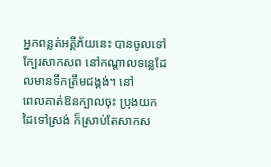អ្នកពន្លត់អគ្គីភ័យនេះ បានចូលទៅក្បែរសាកសព នៅកណ្ដាលទន្លេដែលមានទឹកត្រឹមជង្គង់។ នៅ
ពេលគាត់ឱនក្បាលចុះ ប្រុងយកដៃទៅស្រង់ ក៏ស្រាប់តែសាកស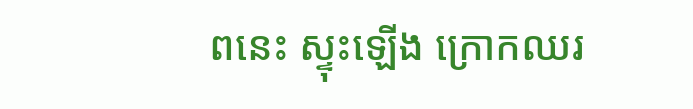ពនេះ ស្ទុះឡើង ក្រោកឈរ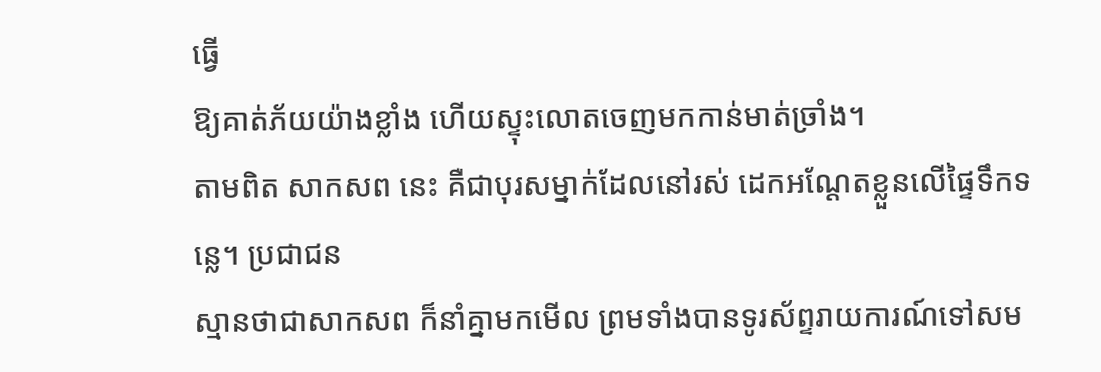ធ្វើ
ឱ្យគាត់ភ័យយ៉ាងខ្លាំង ហើយស្ទុះលោតចេញមកកាន់មាត់ច្រាំង។
តាមពិត សាកសព នេះ គឺជាបុរសម្នាក់ដែលនៅរស់ ដេកអណ្ដែតខ្លួនលើផ្ទៃទឹកទន្លេ។ ប្រជាជន
ស្មានថាជាសាកសព ក៏នាំគ្នាមកមើល ព្រមទាំងបានទូរស័ព្ទរាយការណ៍ទៅសម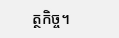ត្ថកិច្ច។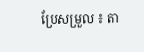ប្រែសម្រួល ៖ តា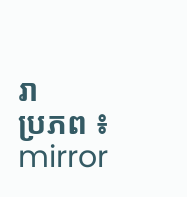រា
ប្រភព ៖ mirror